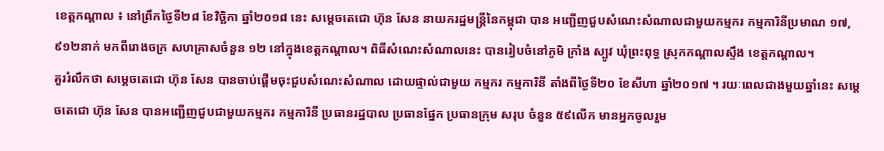ខេត្តកណ្តាល ៖ នៅព្រឹកថ្ងៃទី២៨ ខែវិច្ឆិកា ឆ្នាំ២០១៨ នេះ សម្តេចតេជោ ហ៊ុន សែន នាយករដ្ឋមន្ត្រីនៃកម្ពុជា បាន អញ្ជើញជួបសំណេះសំណាលជាមួយកម្មករ កម្មការិនីប្រមាណ ១៧,៩១២នាក់ មកពីរោងចក្រ សហគ្រាសចំនួន ១២ នៅក្នុងខេត្តកណ្តាល។ ពិធីសំណេះសំណាលនេះ បានរៀបចំនៅភូមិ ក្រាំង ស្បូវ ឃុំព្រះពុទ្ធ ស្រុកកណ្តាលស្ទឹង ខេត្តកណ្តាល។
គួររំលឹកថា សម្តេចតេជោ ហ៊ុន សែន បានចាប់ផ្តើមចុះជួបសំណេះសំណាល ដោយផ្ទាល់ជាមួយ កម្មករ កម្មការិនី តាំងពីថ្ងៃទី២០ ខែសីហា ឆ្នាំ២០១៧ ។ រយៈពេលជាងមួយឆ្នាំនេះ សម្តេចតេជោ ហ៊ុន សែន បានអញ្ជើញជួបជាមួយកម្មករ កម្មការិនី ប្រធានរដ្ឋបាល ប្រធានផ្នែក ប្រធានក្រុម សរុប ចំនួន ៥៩លើក មានអ្នកចូលរួម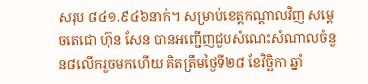សរុប ៨៤១.៩៤៦នាក់។ សម្រាប់ខេត្តកណ្តាលវិញ សម្តេចតេជោ ហ៊ុន សែន បានអញ្ជើញជួបសំណេះសំណាលចំនួន៨លើករួចមកហើយ គិតត្រឹមថ្ងៃទី២៨ ខែវិច្ឆិកា ឆ្នាំ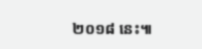២០១៨ នេះ៕